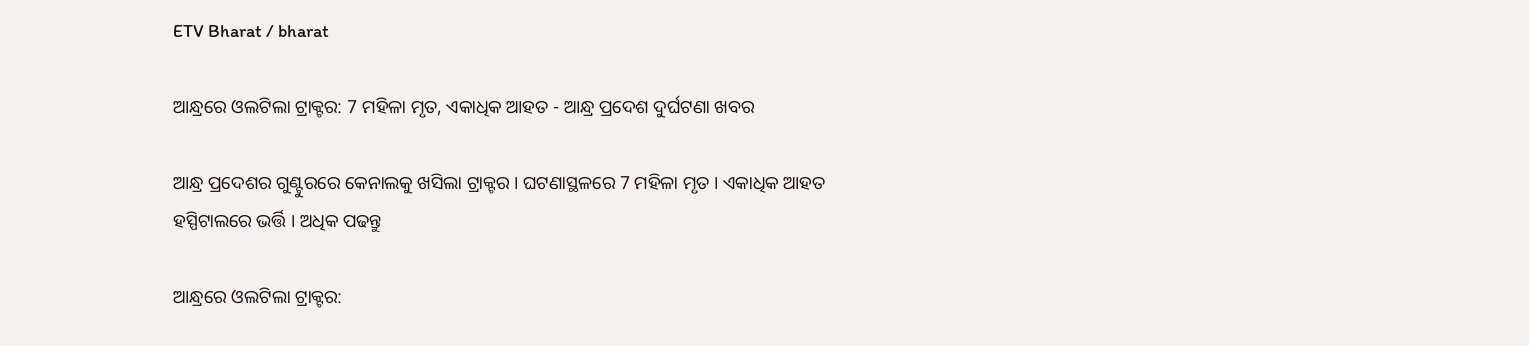ETV Bharat / bharat

ଆନ୍ଧ୍ରରେ ଓଲଟିଲା ଟ୍ରାକ୍ଟର: 7 ମହିଳା ମୃତ, ଏକାଧିକ ଆହତ - ଆନ୍ଧ୍ର ପ୍ରଦେଶ ଦୁର୍ଘଟଣା ଖବର

ଆନ୍ଧ୍ର ପ୍ରଦେଶର ଗୁଣ୍ଟୁରରେ କେନାଲକୁ ଖସିଲା ଟ୍ରାକ୍ଟର । ଘଟଣାସ୍ଥଳରେ 7 ମହିଳା ମୃତ । ଏକାଧିକ ଆହତ ହସ୍ପିଟାଲରେ ଭର୍ତ୍ତି । ଅଧିକ ପଢନ୍ତୁ

ଆନ୍ଧ୍ରରେ ଓଲଟିଲା ଟ୍ରାକ୍ଟର: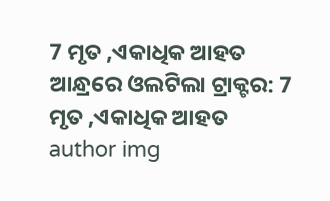7 ମୃତ ,ଏକାଧିକ ଆହତ
ଆନ୍ଧ୍ରରେ ଓଲଟିଲା ଟ୍ରାକ୍ଟର: 7 ମୃତ ,ଏକାଧିକ ଆହତ
author img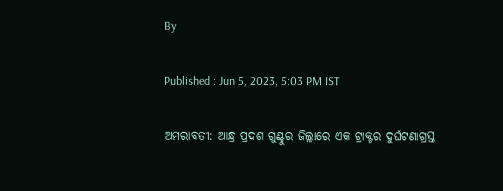By

Published : Jun 5, 2023, 5:03 PM IST

ଅମରାବତୀ: ଆନ୍ଧ୍ର ପ୍ରଦଶ ଗୁଣ୍ଟୁର ଜିଲ୍ଲାରେ ଏକ ଟ୍ରାକ୍ଟର ଦୁର୍ଘଟଣାଗ୍ରସ୍ତ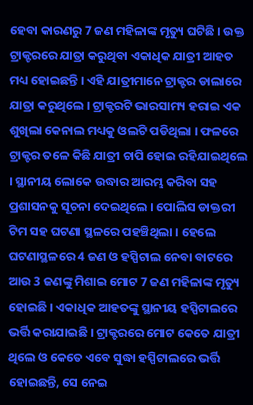ହେବା କାରଣରୁ 7 ଜଣ ମହିଳାଙ୍କ ମୃତ୍ୟୁ ଘଟିଛି । ଉକ୍ତ ଟ୍ରାକ୍ଟରରେ ଯାତ୍ରା କରୁଥିବା ଏକାଧିକ ଯାତ୍ରୀ ଆହତ ମଧ୍ୟ ହୋଇଛନ୍ତି । ଏହି ଯାତ୍ରୀମାନେ ଟ୍ରାକ୍ଟର ଡାଲାରେ ଯାତ୍ରା କରୁଥିଲେ । ଟ୍ରାକ୍ଟରଟି ଭାରସାମ୍ୟ ହରାଇ ଏକ ଶୁଖିଲା କେନାଲ ମଧ୍ୟକୁ ଓଲଟି ପଡିଥିଲା । ଫଳରେ ଟ୍ରାକ୍ଟର ତଳେ କିଛି ଯାତ୍ରୀ ଚାପି ହୋଇ ରହିଯାଇଥିଲେ । ସ୍ଥାନୀୟ ଲୋକେ ଉଦ୍ଧାର ଆରମ୍ଭ କରିବା ସହ ପ୍ରଶାସନକୁ ସୂଚନା ଦେଇଥିଲେ । ପୋଲିସ ଡାକ୍ତରୀ ଟିମ ସହ ଘଟଣା ସ୍ଥଳରେ ପହଞ୍ଚିଥିଲା । ହେଲେ ଘଟଣାସ୍ଥଳରେ 4 ଜଣ ଓ ହସ୍ପିଟାଲ ନେବା ବାଟରେ ଆଉ 3 ଜଣଙ୍କୁ ମିଶାଇ ମୋଟ 7 ଜଣ ମହିଳାଙ୍କ ମୃତ୍ୟୁ ହୋଇଛି । ଏକାଧିକ ଆହତଙ୍କୁ ସ୍ଥାନୀୟ ହସ୍ପିଟାଲରେ ଭର୍ତ୍ତି କରାଯାଇଛି । ଟ୍ରାକ୍ଟରରେ ମୋଟ କେତେ ଯାତ୍ରୀ ଥିଲେ ଓ କେତେ ଏବେ ସୁଦ୍ଧା ହସ୍ପିଟାଲରେ ଭର୍ତ୍ତି ହୋଇଛନ୍ତି, ସେ ନେଇ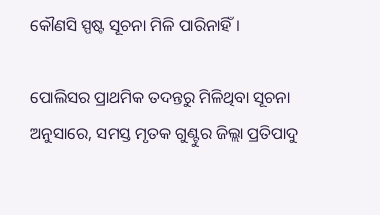କୌଣସି ସ୍ପଷ୍ଟ ସୂଚନା ମିଳି ପାରିନାହିଁ ।

ପୋଲିସର ପ୍ରାଥମିକ ତଦନ୍ତରୁ ମିଳିଥିବା ସୂଚନା ଅନୁସାରେ, ସମସ୍ତ ମୃତକ ଗୁଣ୍ଟୁର ଜିଲ୍ଲା ପ୍ରତିପାଦୁ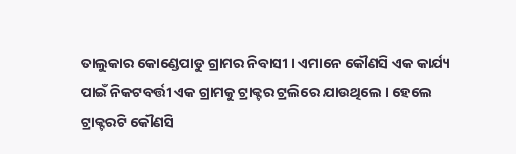ତାଲୁକାର କୋଣ୍ଡେପାଡୁ ଗ୍ରାମର ନିବାସୀ । ଏମାନେ କୌଣସି ଏକ କାର୍ଯ୍ୟ ପାଇଁ ନିକଟବର୍ତ୍ତୀ ଏକ ଗ୍ରାମକୁ ଟ୍ରାକ୍ଟର ଟ୍ରଲିରେ ଯାଉଥିଲେ । ହେଲେ ଟ୍ରାକ୍ଟରଟି କୌଣସି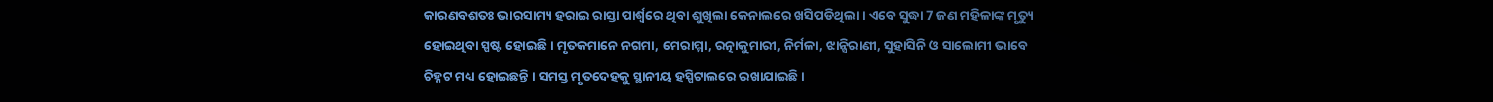କାରଣବଶତଃ ଭାରସାମ୍ୟ ହରାଇ ରାସ୍ତା ପାର୍ଶ୍ବରେ ଥିବା ଶୁଖିଲା କେନାଲରେ ଖସିପଡିଥିଲା । ଏବେ ସୁଦ୍ଧା 7 ଜଣ ମହିଳାଙ୍କ ମୃତ୍ୟୁ ହୋଇଥିବା ସ୍ପଷ୍ଟ ହୋଇଛି । ମୃତକମାନେ ନଗମା, ମେରାମ୍ମା, ରତ୍ନାକୁମାରୀ, ନିର୍ମଳା, ଝାନ୍ସିରାଣୀ, ସୁହାସିନି ଓ ସାଲୋମୀ ଭାବେ ଚିହ୍ନଟ ମଧ୍ୟ ହୋଇଛନ୍ତି । ସମସ୍ତ ମୃତଦେହକୁ ସ୍ଥାନୀୟ ହସ୍ପିଟାଲରେ ରଖାଯାଇଛି ।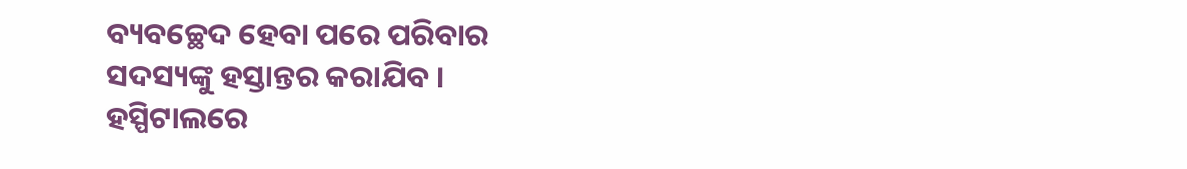ବ୍ୟବଚ୍ଛେଦ ହେବା ପରେ ପରିବାର ସଦସ୍ୟଙ୍କୁ ହସ୍ତାନ୍ତର କରାଯିବ । ହସ୍ପିଟାଲରେ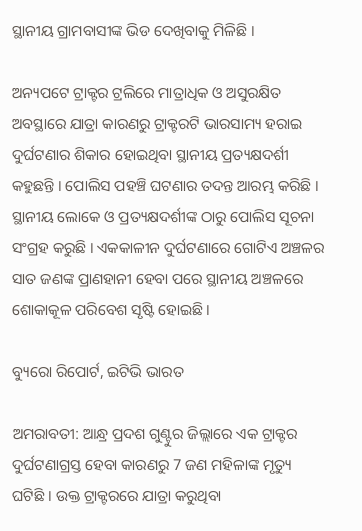ସ୍ଥାନୀୟ ଗ୍ରାମବାସୀଙ୍କ ଭିଡ ଦେଖିବାକୁ ମିଳିଛି ।

ଅନ୍ୟପଟେ ଟ୍ରାକ୍ଟର ଟ୍ରଲିରେ ମାତ୍ରାଧିକ ଓ ଅସୁରକ୍ଷିତ ଅବସ୍ଥାରେ ଯାତ୍ରା କାରଣରୁ ଟ୍ରାକ୍ଟରଟି ଭାରସାମ୍ୟ ହରାଇ ଦୁର୍ଘଟଣାର ଶିକାର ହୋଇଥିବା ସ୍ଥାନୀୟ ପ୍ରତ୍ୟକ୍ଷଦର୍ଶୀ କହୁଛନ୍ତି । ପୋଲିସ ପହଞ୍ଚି ଘଟଣାର ତଦନ୍ତ ଆରମ୍ଭ କରିଛି । ସ୍ଥାନୀୟ ଲୋକେ ଓ ପ୍ରତ୍ୟକ୍ଷଦର୍ଶୀଙ୍କ ଠାରୁ ପୋଲିସ ସୂଚନା ସଂଗ୍ରହ କରୁଛି । ଏକକାଳୀନ ଦୁର୍ଘଟଣାରେ ଗୋଟିଏ ଅଞ୍ଚଳର ସାତ ଜଣଙ୍କ ପ୍ରାଣହାନୀ ହେବା ପରେ ସ୍ଥାନୀୟ ଅଞ୍ଚଳରେ ଶୋକାକୂଳ ପରିବେଶ ସୃଷ୍ଟି ହୋଇଛି ।

ବ୍ୟୁରୋ ରିପୋର୍ଟ, ଇଟିଭି ଭାରତ

ଅମରାବତୀ: ଆନ୍ଧ୍ର ପ୍ରଦଶ ଗୁଣ୍ଟୁର ଜିଲ୍ଲାରେ ଏକ ଟ୍ରାକ୍ଟର ଦୁର୍ଘଟଣାଗ୍ରସ୍ତ ହେବା କାରଣରୁ 7 ଜଣ ମହିଳାଙ୍କ ମୃତ୍ୟୁ ଘଟିଛି । ଉକ୍ତ ଟ୍ରାକ୍ଟରରେ ଯାତ୍ରା କରୁଥିବା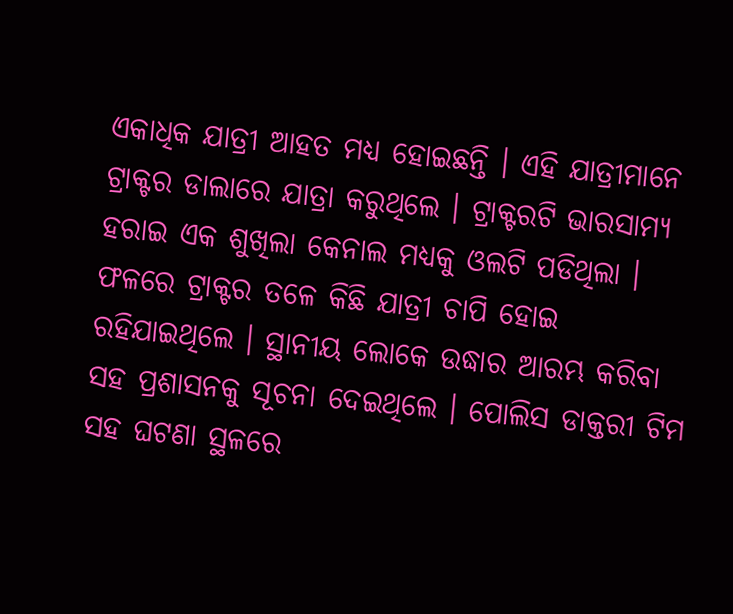ଏକାଧିକ ଯାତ୍ରୀ ଆହତ ମଧ୍ୟ ହୋଇଛନ୍ତି । ଏହି ଯାତ୍ରୀମାନେ ଟ୍ରାକ୍ଟର ଡାଲାରେ ଯାତ୍ରା କରୁଥିଲେ । ଟ୍ରାକ୍ଟରଟି ଭାରସାମ୍ୟ ହରାଇ ଏକ ଶୁଖିଲା କେନାଲ ମଧ୍ୟକୁ ଓଲଟି ପଡିଥିଲା । ଫଳରେ ଟ୍ରାକ୍ଟର ତଳେ କିଛି ଯାତ୍ରୀ ଚାପି ହୋଇ ରହିଯାଇଥିଲେ । ସ୍ଥାନୀୟ ଲୋକେ ଉଦ୍ଧାର ଆରମ୍ଭ କରିବା ସହ ପ୍ରଶାସନକୁ ସୂଚନା ଦେଇଥିଲେ । ପୋଲିସ ଡାକ୍ତରୀ ଟିମ ସହ ଘଟଣା ସ୍ଥଳରେ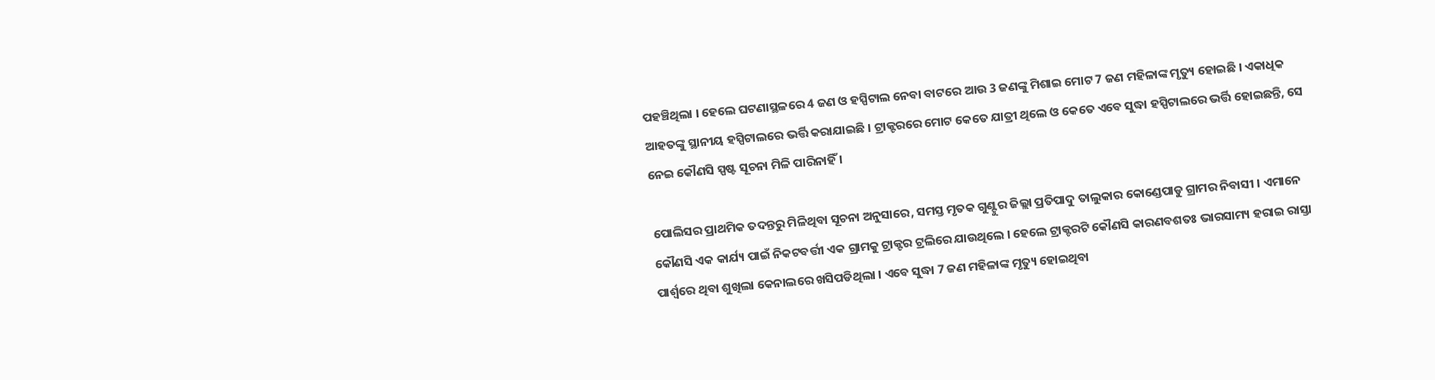ପହଞ୍ଚିଥିଲା । ହେଲେ ଘଟଣାସ୍ଥଳରେ 4 ଜଣ ଓ ହସ୍ପିଟାଲ ନେବା ବାଟରେ ଆଉ 3 ଜଣଙ୍କୁ ମିଶାଇ ମୋଟ 7 ଜଣ ମହିଳାଙ୍କ ମୃତ୍ୟୁ ହୋଇଛି । ଏକାଧିକ ଆହତଙ୍କୁ ସ୍ଥାନୀୟ ହସ୍ପିଟାଲରେ ଭର୍ତ୍ତି କରାଯାଇଛି । ଟ୍ରାକ୍ଟରରେ ମୋଟ କେତେ ଯାତ୍ରୀ ଥିଲେ ଓ କେତେ ଏବେ ସୁଦ୍ଧା ହସ୍ପିଟାଲରେ ଭର୍ତ୍ତି ହୋଇଛନ୍ତି, ସେ ନେଇ କୌଣସି ସ୍ପଷ୍ଟ ସୂଚନା ମିଳି ପାରିନାହିଁ ।

ପୋଲିସର ପ୍ରାଥମିକ ତଦନ୍ତରୁ ମିଳିଥିବା ସୂଚନା ଅନୁସାରେ, ସମସ୍ତ ମୃତକ ଗୁଣ୍ଟୁର ଜିଲ୍ଲା ପ୍ରତିପାଦୁ ତାଲୁକାର କୋଣ୍ଡେପାଡୁ ଗ୍ରାମର ନିବାସୀ । ଏମାନେ କୌଣସି ଏକ କାର୍ଯ୍ୟ ପାଇଁ ନିକଟବର୍ତ୍ତୀ ଏକ ଗ୍ରାମକୁ ଟ୍ରାକ୍ଟର ଟ୍ରଲିରେ ଯାଉଥିଲେ । ହେଲେ ଟ୍ରାକ୍ଟରଟି କୌଣସି କାରଣବଶତଃ ଭାରସାମ୍ୟ ହରାଇ ରାସ୍ତା ପାର୍ଶ୍ବରେ ଥିବା ଶୁଖିଲା କେନାଲରେ ଖସିପଡିଥିଲା । ଏବେ ସୁଦ୍ଧା 7 ଜଣ ମହିଳାଙ୍କ ମୃତ୍ୟୁ ହୋଇଥିବା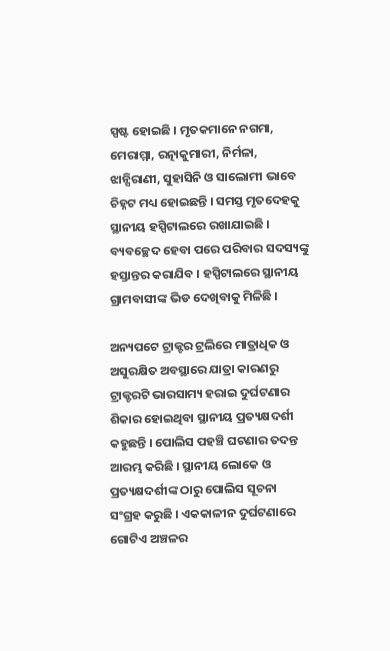ସ୍ପଷ୍ଟ ହୋଇଛି । ମୃତକମାନେ ନଗମା, ମେରାମ୍ମା, ରତ୍ନାକୁମାରୀ, ନିର୍ମଳା, ଝାନ୍ସିରାଣୀ, ସୁହାସିନି ଓ ସାଲୋମୀ ଭାବେ ଚିହ୍ନଟ ମଧ୍ୟ ହୋଇଛନ୍ତି । ସମସ୍ତ ମୃତଦେହକୁ ସ୍ଥାନୀୟ ହସ୍ପିଟାଲରେ ରଖାଯାଇଛି । ବ୍ୟବଚ୍ଛେଦ ହେବା ପରେ ପରିବାର ସଦସ୍ୟଙ୍କୁ ହସ୍ତାନ୍ତର କରାଯିବ । ହସ୍ପିଟାଲରେ ସ୍ଥାନୀୟ ଗ୍ରାମବାସୀଙ୍କ ଭିଡ ଦେଖିବାକୁ ମିଳିଛି ।

ଅନ୍ୟପଟେ ଟ୍ରାକ୍ଟର ଟ୍ରଲିରେ ମାତ୍ରାଧିକ ଓ ଅସୁରକ୍ଷିତ ଅବସ୍ଥାରେ ଯାତ୍ରା କାରଣରୁ ଟ୍ରାକ୍ଟରଟି ଭାରସାମ୍ୟ ହରାଇ ଦୁର୍ଘଟଣାର ଶିକାର ହୋଇଥିବା ସ୍ଥାନୀୟ ପ୍ରତ୍ୟକ୍ଷଦର୍ଶୀ କହୁଛନ୍ତି । ପୋଲିସ ପହଞ୍ଚି ଘଟଣାର ତଦନ୍ତ ଆରମ୍ଭ କରିଛି । ସ୍ଥାନୀୟ ଲୋକେ ଓ ପ୍ରତ୍ୟକ୍ଷଦର୍ଶୀଙ୍କ ଠାରୁ ପୋଲିସ ସୂଚନା ସଂଗ୍ରହ କରୁଛି । ଏକକାଳୀନ ଦୁର୍ଘଟଣାରେ ଗୋଟିଏ ଅଞ୍ଚଳର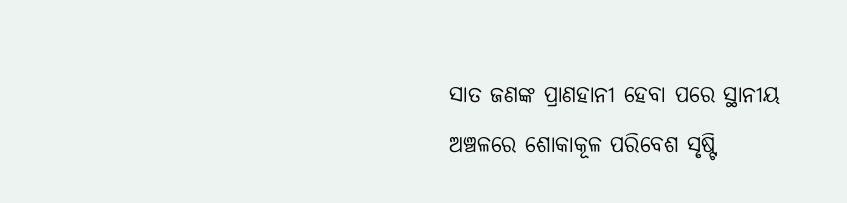ସାତ ଜଣଙ୍କ ପ୍ରାଣହାନୀ ହେବା ପରେ ସ୍ଥାନୀୟ ଅଞ୍ଚଳରେ ଶୋକାକୂଳ ପରିବେଶ ସୃଷ୍ଟି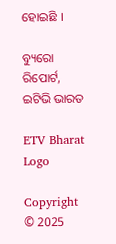ହୋଇଛି ।

ବ୍ୟୁରୋ ରିପୋର୍ଟ, ଇଟିଭି ଭାରତ

ETV Bharat Logo

Copyright © 2025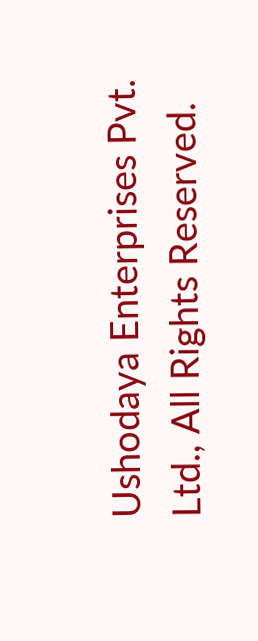Ushodaya Enterprises Pvt. Ltd., All Rights Reserved.